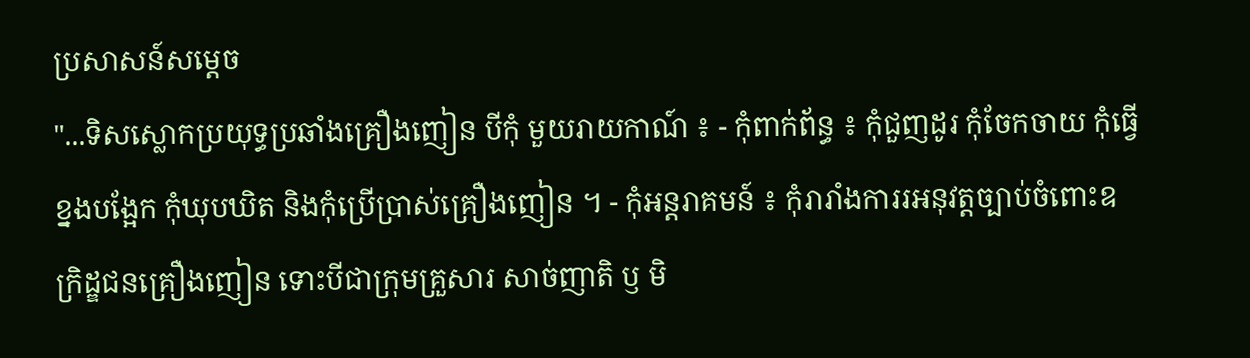ប្រសាសន៍សម្តេច
"...ទិសស្លោកប្រយុទ្ធប្រឆាំងគ្រឿងញៀន បីកុំ មួយរាយកាណ៍ ៖ - កុំពាក់ព័ន្ធ ៖ កុំជួញដូរ កុំចែកចាយ កុំធ្វើខ្នងបង្អែក កុំឃុបឃិត និងកុំប្រើប្រាស់គ្រឿងញៀន ។ - កុំអន្តរាគមន៍ ៖ កុំរារាំងការរអនុវត្តច្បាប់ចំពោះឧក្រិដ្ឌជនគ្រឿងញៀន ទោះបីជាក្រុមគ្រួសារ សាច់ញាតិ ឫ មិ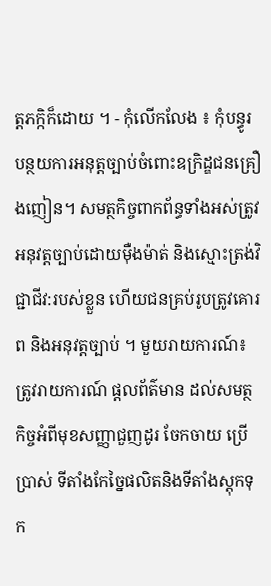ត្តភក្កិក៏ដោយ ។ - កុំលើកលែង ៖ កុំបន្ធូរបន្ថយការអនុត្តច្បាប់ចំពោះឧក្រិដ្ឌជនគ្រឿងញៀន។ សមត្ថកិច្ចពាកព័ន្ធទាំងអស់ត្រូវអនុវត្តច្បាប់ដោយមុឺងម៉ាត់ និងស្មោះត្រង់វិជ្ជាជីវ:របស់ខ្លួន ហើយជនគ្រប់រូបត្រូវគោរព និងអនុវត្តច្បាប់ ។ មួយរាយការណ៍៖ត្រូវរាយការណ៍ ផ្តលព័ត៌មាន ដល់សមត្ថកិច្ចអំពីមុខសញ្ញាជួញដូរ ចែកចាយ ប្រើប្រាស់ ទីតាំងកែច្នៃផលិតនិងទីតាំងស្តុកទុក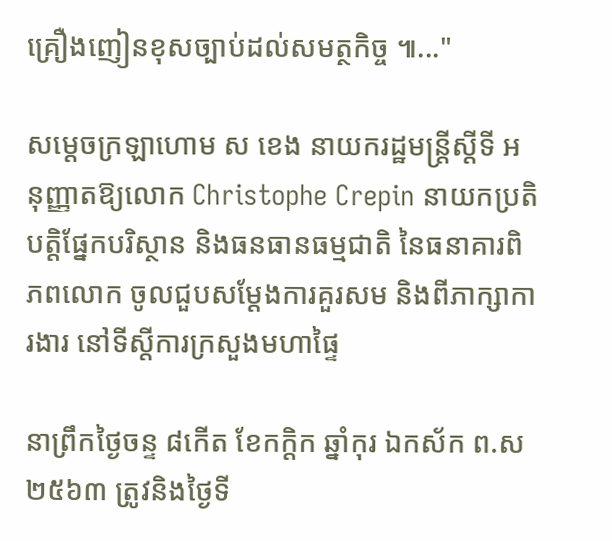គ្រឿងញៀនខុសច្បាប់ដល់សមត្ថកិច្ច ៕..."

សម្តេចក្រឡាហោម ស ខេង នាយករដ្ឋមន្ត្រីស្តីទី អនុញ្ញាតឱ្យលោក Christophe Crepin នាយកប្រតិបត្តិផ្នែកបរិស្ថាន និងធនធានធម្មជាតិ នៃធនាគារពិភពលោក ចូលជួបសម្តែងការគួរសម និងពីភាក្សាការងារ នៅទីស្តីការក្រសួងមហាផ្ទៃ

នាព្រឹកថ្ងៃចន្ទ ៨កើត ខែកក្ដិក ឆ្នាំកុរ ឯកស័ក ព.ស២៥៦៣ ត្រូវនិងថ្ងៃទី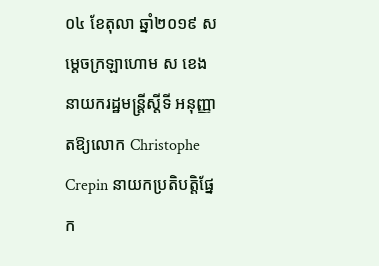០៤ ខែតុលា ឆ្នាំ២០១៩ សម្តេចក្រឡាហោម ស ខេង នាយករដ្ឋមន្ត្រីស្តីទី អនុញ្ញាតឱ្យលោក Christophe Crepin នាយកប្រតិបត្តិផ្នែក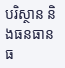បរិស្ថាន និងធនធានធ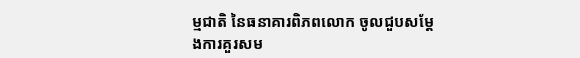ម្មជាតិ នៃធនាគារពិភពលោក ចូលជួបសម្តែងការគួរសម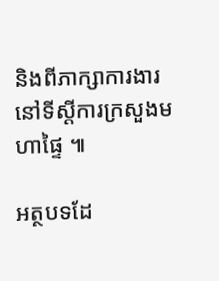និងពីភាក្សាការងារ នៅទីស្តីការក្រសួងមហាផ្ទៃ ៕

អត្ថបទដែ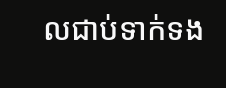លជាប់ទាក់ទង